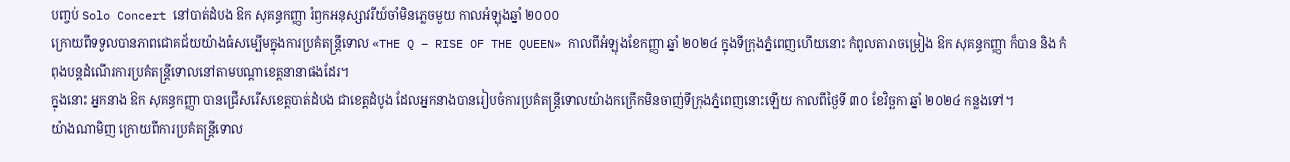បញ្ចប់ Solo Concert នៅបាត់ដំបង ឱក សុគន្ធកញ្ញា រំឭកអនុស្សាវរីយ៍ចាំមិនភ្លេចមួយ កាលអំឡុងឆ្នាំ ២០០០
ក្រោយពីទទួលបានភាពជោគជ័យយ៉ាងធំសម្បើមក្នុងការប្រគំតន្ត្រីទោល «THE Q – RISE OF THE QUEEN» កាលពីអំឡុងខែកញ្ញា ឆ្នាំ ២០២៤ ក្នុងទីក្រុងភ្នំពេញហើយនោះ កំពូលតារាចម្រៀង ឱក សុគន្ធកញ្ញា ក៏បាន និង កំពុងបន្តដំណើរការប្រគំតន្ត្រីទោលនៅតាមបណ្តាខេត្តនានាផងដែរ។
ក្នុងនោះ អ្នកនាង ឱក សុគន្ធកញ្ញា បានជ្រើសរើសខេត្តបាត់ដំបង ជាខេត្តដំបូង ដែលអ្នកនាងបានរៀបចំការប្រគំតន្ត្រីទោលយ៉ាងកក្រើកមិនចាញ់ទីក្រុងភ្នំពេញនោះឡើយ កាលពីថ្ងៃទី ៣០ ខែវិច្ឆកា ឆ្នាំ ២០២៤ កន្លងទៅ។
យ៉ាងណាមិញ ក្រោយពីការប្រគំតន្ត្រីទោល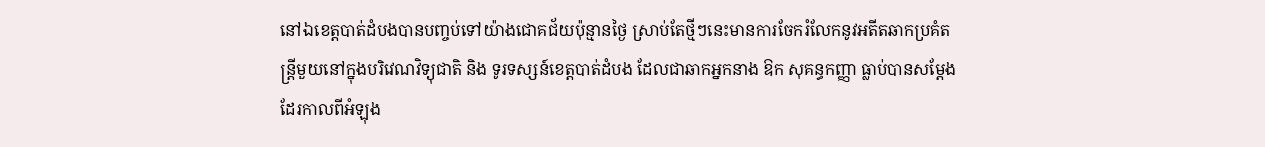នៅឯខេត្តបាត់ដំបងបានបញ្ចប់ទៅយ៉ាងជោគជ័យប៉ុន្មានថ្ងៃ ស្រាប់តែថ្មីៗនេះមានការចែករំលែកនូវអតីតឆាកប្រគំតន្ត្រីមួយនៅក្នុងបរិវេណវិទ្យុជាតិ និង ទូរទស្សន៍ខេត្តបាត់ដំបង ដែលជាឆាកអ្នកនាង ឱក សុគន្ធកញ្ញា ធ្លាប់បានសម្តែងដែរកាលពីអំឡុង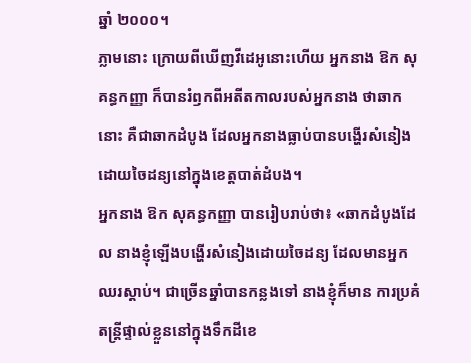ឆ្នាំ ២០០០។
ភ្លាមនោះ ក្រោយពីឃើញវីដេអូនោះហើយ អ្នកនាង ឱក សុគន្ធកញ្ញា ក៏បានរំឭកពីអតីតកាលរបស់អ្នកនាង ថាឆាកនោះ គឺជាឆាកដំបូង ដែលអ្នកនាងធ្លាប់បានបង្ហើរសំនៀងដោយចៃដន្យនៅក្នុងខេត្តបាត់ដំបង។
អ្នកនាង ឱក សុគន្ធកញ្ញា បានរៀបរាប់ថា៖ «ឆាកដំបូងដែល នាងខ្ញុំឡើងបង្ហើរសំនៀងដោយចៃដន្យ ដែលមានអ្នកឈរស្តាប់។ ជាច្រើនឆ្នាំបានកន្លងទៅ នាងខ្ញុំក៏មាន ការប្រគំតន្ត្រីផ្ទាល់ខ្លួននៅក្នុងទឹកដីខេ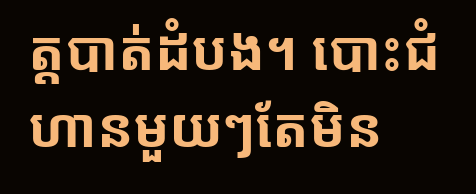ត្តបាត់ដំបង។ បោះជំហានមួយៗតែមិន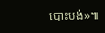បោះបង់»៕